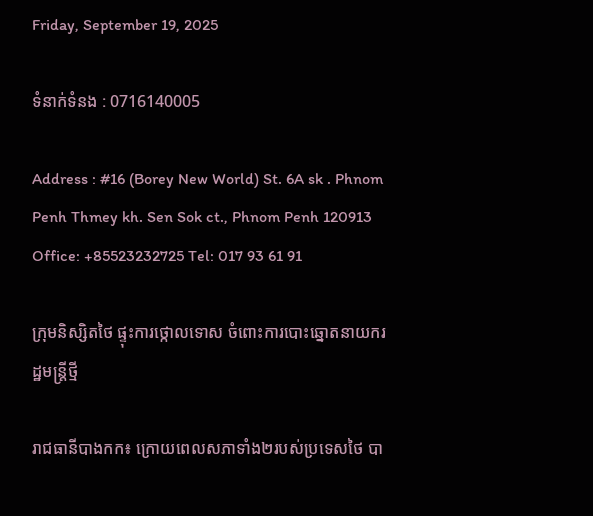Friday, September 19, 2025

ទំនាក់ទំនង : 0716140005

Address : #16 (Borey New World) St. 6A sk . Phnom Penh Thmey kh. Sen Sok ct., Phnom Penh 120913 Office: +85523232725 Tel: 017 93 61 91

ក្រុមនិស្សិតថៃ ផ្ទុះការថ្កោលទោស ចំពោះការបោះឆ្នោតនាយករដ្ឋមន្រ្ដីថ្មី

រាជធានីបាងកក៖ ក្រោយពេលសភាទាំង២របស់ប្រទេសថៃ បា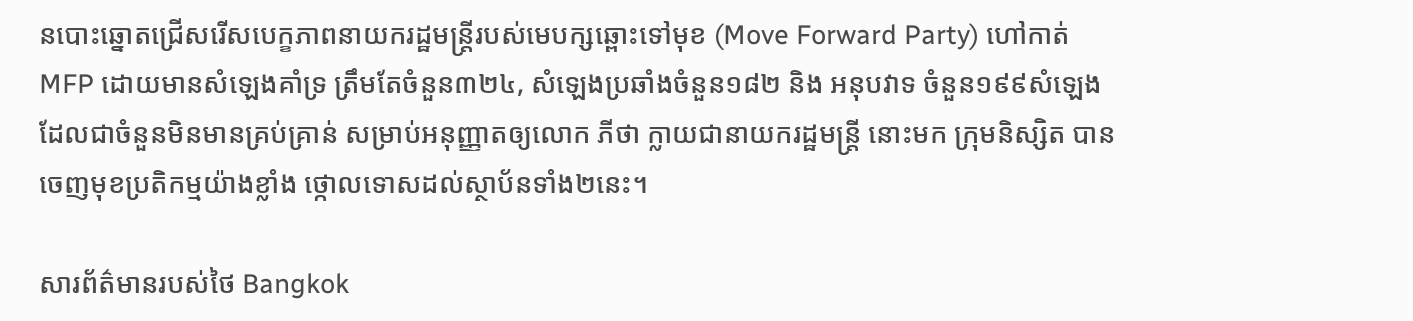នបោះឆ្នោតជ្រើសរើសបេក្ខភាពនាយករដ្ឋមន្រ្ដីរបស់មេបក្សឆ្ពោះទៅមុខ (Move Forward Party) ហៅកាត់ MFP ដោយមានសំឡេងគាំទ្រ ត្រឹមតែចំនួន៣២៤, សំឡេងប្រឆាំងចំនួន១៨២ និង អនុបវាទ ចំនួន១៩៩សំឡេង ដែលជាចំនួនមិនមានគ្រប់គ្រាន់ សម្រាប់អនុញ្ញាតឲ្យលោក ភីថា ក្លាយជានាយករដ្ឋមន្រ្ដី នោះមក ក្រុមនិស្សិត បានចេញមុខប្រតិកម្មយ៉ាងខ្លាំង ថ្កោលទោសដល់ស្ថាប័នទាំង២នេះ។

សារព័ត៌មានរបស់ថៃ Bangkok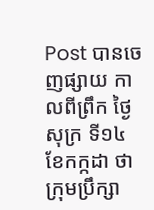Post បានចេញផ្សាយ កាលពីព្រឹក ថ្ងៃសុក្រ ទី១៤ ខែកក្កដា ថា ក្រុមប្រឹក្សា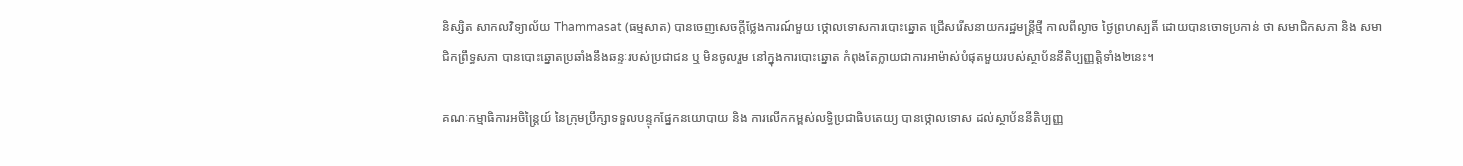និស្សិត សាកលវិទ្យាល័យ Thammasat (ធម្មសាត) បានចេញសេចក្តីថ្លែងការណ៍មួយ ថ្កោលទោសការបោះឆ្នោត ជ្រើសរើសនាយករដ្ឋមន្រ្តីថ្មី កាលពីល្ងាច ថ្ងៃព្រហស្បតិ៍ ដោយបានចោទប្រកាន់ ថា សមាជិកសភា និង សមាជិកព្រឹទ្ធសភា បានបោះឆ្នោតប្រឆាំងនឹងឆន្ទៈរបស់ប្រជាជន ឬ មិនចូលរួម នៅក្នុងការបោះឆ្នោត កំពុងតែក្លាយជាការអាម៉ាស់បំផុតមួយរបស់ស្ថាប័ននីតិប្បញ្ញត្ដិទាំង២នេះ។

គណៈកម្មាធិការអចិន្ត្រៃយ៍ នៃក្រុមប្រឹក្សាទទួលបន្ទុកផ្នែកនយោបាយ និង ការលើកកម្ពស់លទ្ធិប្រជាធិបតេយ្យ បានថ្កោលទោស ដល់ស្ថាប័ននីតិប្បញ្ញ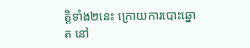ត្ដិទាំង២នេះ ក្រោយការបោះឆ្នោត នៅ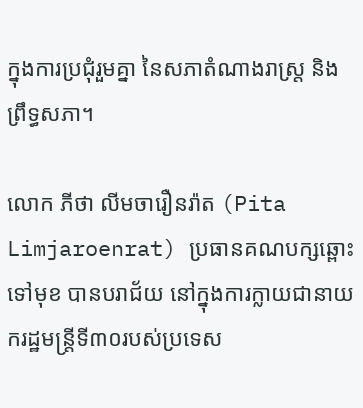ក្នុងការប្រជុំរួមគ្នា នៃសភាតំណាងរាស្រ្ត និង ព្រឹទ្ធសភា។

លោក ភីថា លីមចារឿនរ៉ាត (Pita Limjaroenrat) ប្រធានគណបក្សឆ្ពោះទៅមុខ បានបរាជ័យ នៅក្នុងការក្លាយជានាយករដ្ឋមន្រ្ដីទី៣០របស់ប្រទេស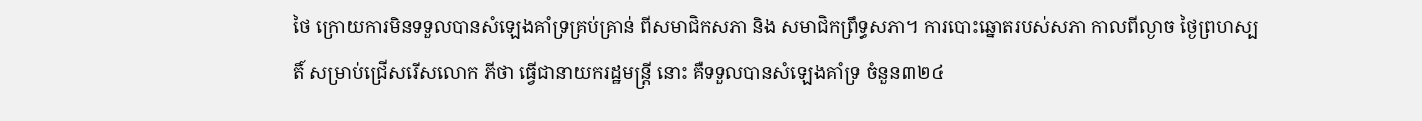ថៃ ក្រោយការមិនទទួលបានសំឡេងគាំទ្រគ្រប់គ្រាន់ ពីសមាជិកសភា និង សមាជិកព្រឹទ្ធសភា។ ការបោះឆ្នោតរបស់សភា កាលពីល្ងាច ថ្ងៃព្រហស្បតិ៍ សម្រាប់ជ្រើសរើសលោក ភីថា ធ្វើជានាយករដ្ឋមន្រ្ដី នោះ គឺទទួលបានសំឡេងគាំទ្រ ចំនួន៣២៤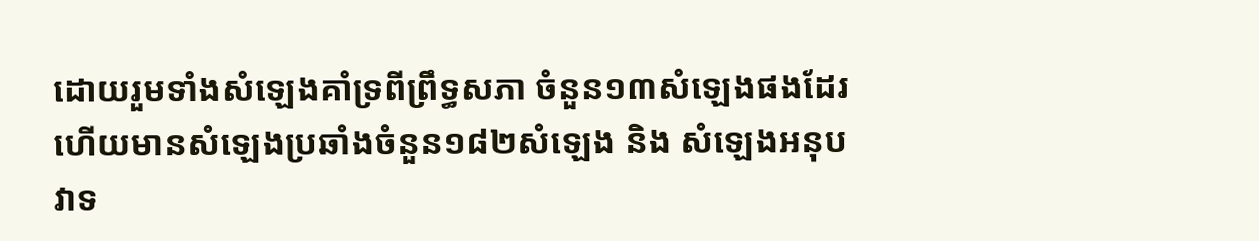ដោយរួមទាំងសំឡេងគាំទ្រពីព្រឹទ្ធសភា ចំនួន១៣សំឡេងផងដែរ ហើយមានសំឡេងប្រឆាំងចំនួន១៨២សំឡេង និង សំឡេងអនុបវាទ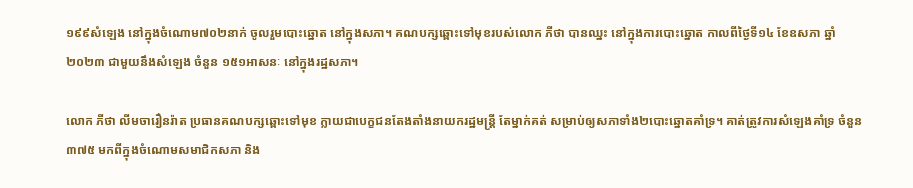១៩៩សំឡេង នៅក្នុងចំណោម៧០២នាក់ ចូលរួមបោះឆ្នោត នៅក្នុងសភា។ គណបក្សឆ្ពោះទៅមុខរបស់លោក ភីថា បានឈ្នះ នៅក្នុងការបោះឆ្នោត កាលពីថ្ងៃទី១៤ ខែឧសភា ឆ្នាំ២០២៣ ជាមួយនឹងសំឡេង ចំនួន ១៥១អាសនៈ នៅក្នុងរដ្ឋសភា។

លោក ភីថា លីមចារឿនរ៉ាត ប្រធានគណបក្សឆ្ពោះទៅមុខ ក្លាយជាបេក្ខជនតែងតាំងនាយករដ្ឋមន្រ្ដី តែម្នាក់គត់ សម្រាប់ឲ្យសភាទាំង២បោះឆ្នោតគាំទ្រ។ គាត់ត្រូវការសំឡេងគាំទ្រ ចំនួន៣៧៥ មកពីក្នុងចំណោមសមាជិកសភា និង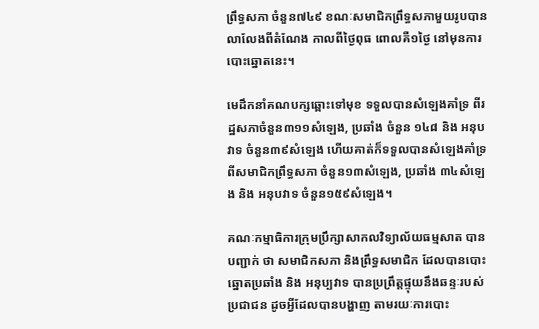ព្រឹទ្ធសភា ចំនួន៧៤៩ ខណៈសមាជិកព្រឹទ្ធសភាមួយរូបបានលាលែងពីតំណែង កាលពីថ្ងៃពុធ ពោលគឺ១ថ្ងៃ នៅមុនការបោះឆ្នោតនេះ។

មេដឹកនាំគណបក្សឆ្ពោះទៅមុខ ទទួលបានសំឡេងគាំទ្រ ពីរដ្ឋសភាចំនួន៣១១សំឡេង, ប្រឆាំង ចំនួន ១៤៨ និង អនុបវាទ ចំនួន៣៩សំឡេង ហើយគាត់ក៏ទទួលបានសំឡេងគាំទ្រ ពីសមាជិកព្រឹទ្ធសភា ចំនួន១៣សំឡេង, ប្រឆាំង ៣៤សំឡេង និង អនុបវាទ ចំនួន១៥៩សំឡេង។

គណៈកម្មាធិការក្រុមប្រឹក្សាសាកលវិទ្យាល័យធម្មសាត បានបញ្ជាក់ ថា សមាជិកសភា និងព្រឹទ្ធសមាជិក ដែលបានបោះឆ្នោតប្រឆាំង និង អនុប្បវាទ បានប្រព្រឹត្តផ្ទុយនឹងឆន្ទៈរបស់ប្រជាជន ដូចអ្វីដែលបានបង្ហាញ តាមរយៈការបោះ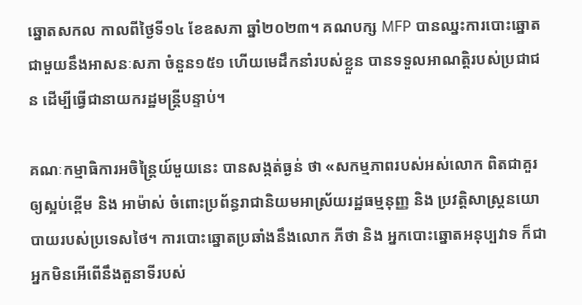ឆ្នោតសកល កាលពីថ្ងៃទី១៤ ខែឧសភា ឆ្នាំ២០២៣។ គណបក្ស MFP បានឈ្នះការបោះឆ្នោត ជាមួយនឹងអាសនៈសភា ចំនួន១៥១ ហើយមេដឹកនាំរបស់ខ្លួន បានទទួលអាណត្តិរបស់ប្រជាជន ដើម្បីធ្វើជានាយករដ្ឋមន្ត្រីបន្ទាប់។

គណៈកម្មាធិការអចិន្រ្ដៃយ៍មួយនេះ បានសង្កត់ធ្ងន់ ថា «សកម្មភាពរបស់អស់លោក ពិតជាគួរឲ្យស្អប់ខ្ពើម និង អាម៉ាស់ ចំពោះប្រព័ន្ធរាជានិយមអាស្រ័យរដ្ឋធម្មនុញ្ញ និង ប្រវត្តិសាស្ត្រនយោបាយរបស់ប្រទេសថៃ។ ការបោះឆ្នោតប្រឆាំងនឹងលោក ភីថា និង អ្នកបោះឆ្នោតអនុប្បវាទ ក៏ជាអ្នកមិនអើពើនឹងតួនាទីរបស់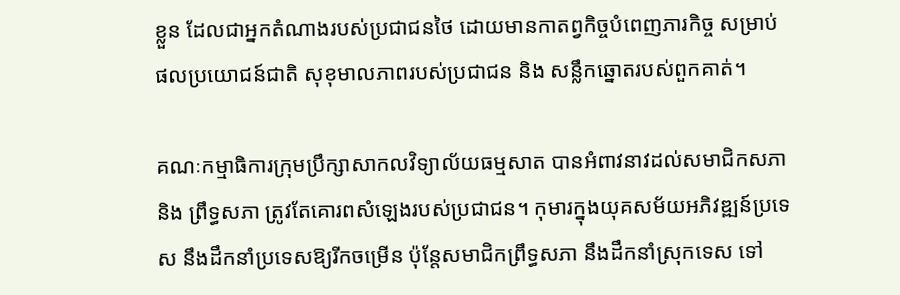ខ្លួន ដែលជាអ្នកតំណាងរបស់ប្រជាជនថៃ ដោយមានកាតព្វកិច្ចបំពេញភារកិច្ច សម្រាប់ផលប្រយោជន៍ជាតិ សុខុមាលភាពរបស់ប្រជាជន និង សន្លឹកឆ្នោតរបស់ពួកគាត់។

គណៈកម្មាធិការក្រុមប្រឹក្សាសាកលវិទ្យាល័យធម្មសាត បានអំពាវនាវដល់សមាជិកសភា និង ព្រឹទ្ធសភា ត្រូវតែគោរពសំឡេងរបស់ប្រជាជន។ កុមារក្នុងយុគសម័យអភិវឌ្ឍន៍ប្រទេស នឹងដឹកនាំប្រទេសឱ្យរីកចម្រើន ប៉ុន្តែសមាជិកព្រឹទ្ធសភា នឹងដឹកនាំស្រុកទេស ទៅ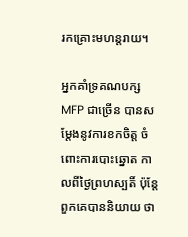រកគ្រោះមហន្តរាយ។

អ្នកគាំទ្រគណបក្ស MFP ជាច្រើន បានសម្តែងនូវការខកចិត្ត ចំពោះការបោះឆ្នោត កាលពីថ្ងៃព្រហស្បតិ៍ ប៉ុន្តែពួកគេបាននិយាយ ថា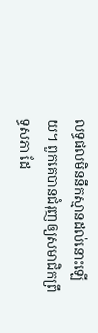លទ្ធផលមិននឹកស្មានដល់នោះឡើយ។ ពួកគេបានជំរុញឲ្យសមាជិកព្រឹទ្ធសភា ដែ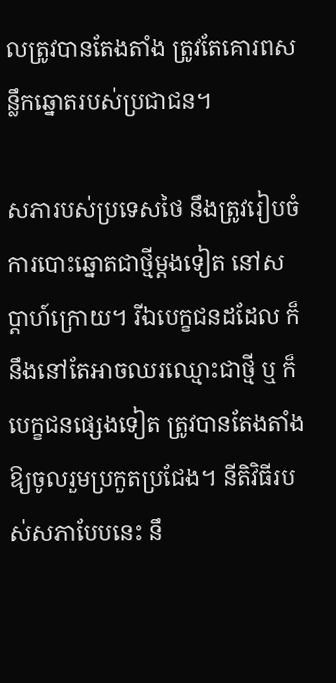លត្រូវបានតែងតាំង ត្រូវតែគោរពសន្លឹកឆ្នោតរបស់ប្រជាជន។

សភារបស់ប្រទេសថៃ នឹងត្រូវរៀបចំការបោះឆ្នោតជាថ្មីម្តងទៀត នៅសប្តាហ៍ក្រោយ។ រីឯបេក្ខជនដដែល ក៏នឹងនៅតែអាចឈរឈ្មោះជាថ្មី ឬ ក៏បេក្ខជនផ្សេងទៀត ត្រូវបានតែងតាំងឱ្យចូលរួមប្រកួតប្រជែង។ នីតិវិធីរបស់សភាបែបនេះ នឹ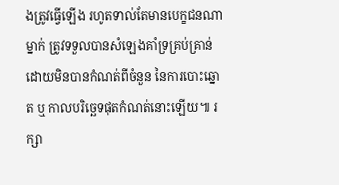ងត្រូវធ្វើឡើង រហូតទាល់តែមានបេក្ខជនណាម្នាក់ ត្រូវទទួលបានសំឡេងគាំទ្រគ្រប់គ្រាន់ ដោយមិនបានកំណត់ពីចំនួន នៃការបោះឆ្នោត ឬ កាលបរិច្ឆេទផុតកំណត់នោះឡើយ៕ រក្សា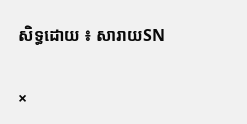សិទ្ធដោយ ៖ សារាយSN

×